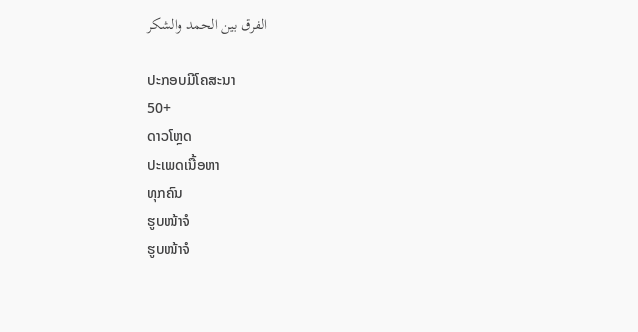الفرق بين الحمد والشكر

ປະກອບມີໂຄສະນາ
50+
ດາວໂຫຼດ
ປະເພດເນື້ອຫາ
ທຸກຄົນ
ຮູບໜ້າຈໍ
ຮູບໜ້າຈໍ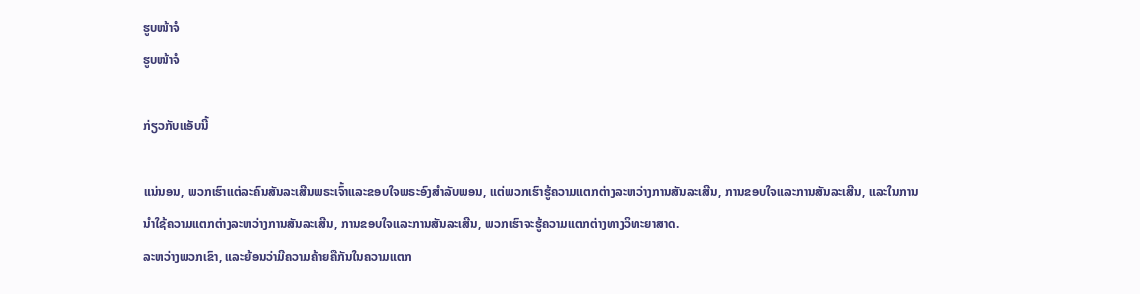ຮູບໜ້າຈໍ
ຮູບໜ້າຈໍ

ກ່ຽວກັບແອັບນີ້

ແນ່ນອນ, ພວກເຮົາແຕ່ລະຄົນສັນລະເສີນພຣະເຈົ້າແລະຂອບໃຈພຣະອົງສໍາລັບພອນ, ແຕ່ພວກເຮົາຮູ້ຄວາມແຕກຕ່າງລະຫວ່າງການສັນລະເສີນ, ການຂອບໃຈແລະການສັນລະເສີນ, ແລະໃນການນໍາໃຊ້ຄວາມແຕກຕ່າງລະຫວ່າງການສັນລະເສີນ, ການຂອບໃຈແລະການສັນລະເສີນ, ພວກເຮົາຈະຮູ້ຄວາມແຕກຕ່າງທາງວິທະຍາສາດ.
ລະຫວ່າງພວກເຂົາ, ແລະຍ້ອນວ່າມີຄວາມຄ້າຍຄືກັນໃນຄວາມແຕກ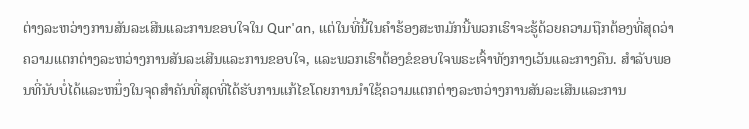ຕ່າງລະຫວ່າງການສັນລະເສີນແລະການຂອບໃຈໃນ Qur'an, ແຕ່ໃນທີ່ນີ້ໃນຄໍາຮ້ອງສະຫມັກນີ້ພວກເຮົາຈະຮູ້ດ້ວຍຄວາມຖືກຕ້ອງທີ່ສຸດວ່າຄວາມແຕກຕ່າງລະຫວ່າງການສັນລະເສີນແລະການຂອບໃຈ, ແລະພວກເຮົາຕ້ອງຂໍຂອບໃຈພຣະເຈົ້າທັງກາງເວັນແລະກາງຄືນ. ສໍາລັບພອນທີ່ນັບບໍ່ໄດ້ແລະຫນຶ່ງໃນຈຸດສໍາຄັນທີ່ສຸດທີ່ໄດ້ຮັບການແກ້ໄຂໂດຍການນໍາໃຊ້ຄວາມແຕກຕ່າງລະຫວ່າງການສັນລະເສີນແລະການ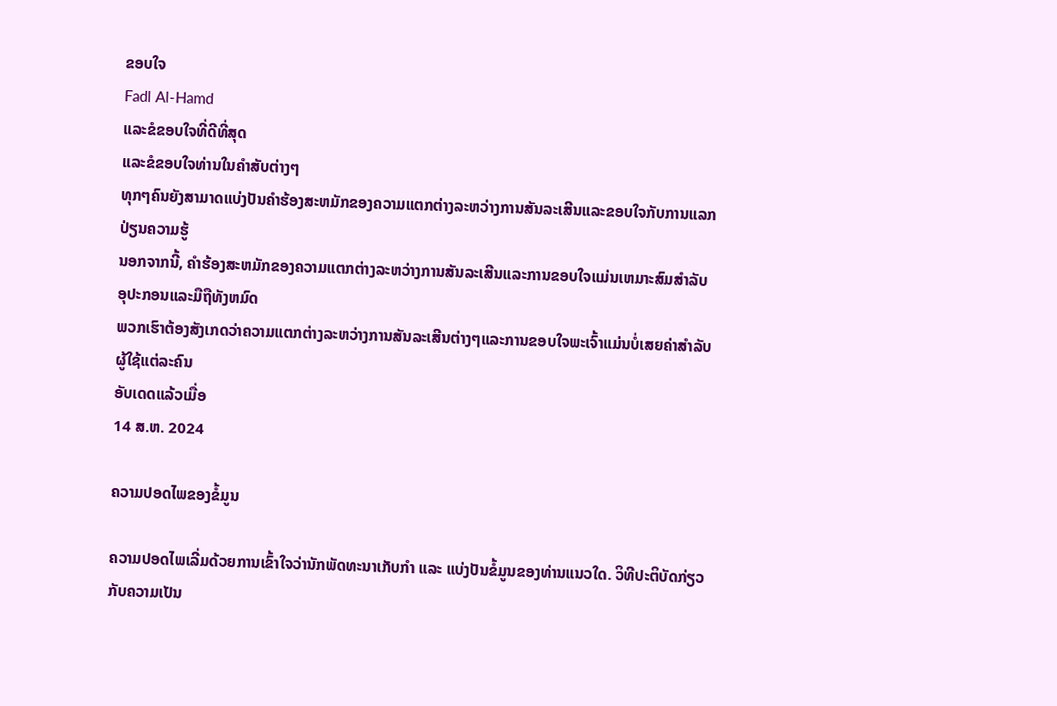ຂອບໃຈ
Fadl Al-Hamd
ແລະຂໍຂອບໃຈທີ່ດີທີ່ສຸດ
ແລະຂໍຂອບໃຈທ່ານໃນຄໍາສັບຕ່າງໆ
ທຸກໆຄົນຍັງສາມາດແບ່ງປັນຄໍາຮ້ອງສະຫມັກຂອງຄວາມແຕກຕ່າງລະຫວ່າງການສັນລະເສີນແລະຂອບໃຈກັບການແລກປ່ຽນຄວາມຮູ້
ນອກຈາກນີ້, ຄໍາຮ້ອງສະຫມັກຂອງຄວາມແຕກຕ່າງລະຫວ່າງການສັນລະເສີນແລະການຂອບໃຈແມ່ນເຫມາະສົມສໍາລັບອຸປະກອນແລະມືຖືທັງຫມົດ
ພວກເຮົາຕ້ອງສັງເກດວ່າຄວາມແຕກຕ່າງລະຫວ່າງການສັນລະເສີນຕ່າງໆແລະການຂອບໃຈພະເຈົ້າແມ່ນບໍ່ເສຍຄ່າສໍາລັບຜູ້ໃຊ້ແຕ່ລະຄົນ
ອັບເດດແລ້ວເມື່ອ
14 ສ.ຫ. 2024

ຄວາມປອດໄພຂອງຂໍ້ມູນ

ຄວາມປອດໄພເລີ່ມດ້ວຍການເຂົ້າໃຈວ່ານັກພັດທະນາເກັບກຳ ແລະ ແບ່ງປັນຂໍ້ມູນຂອງທ່ານແນວໃດ. ວິທີປະຕິບັດກ່ຽວກັບຄວາມເປັນ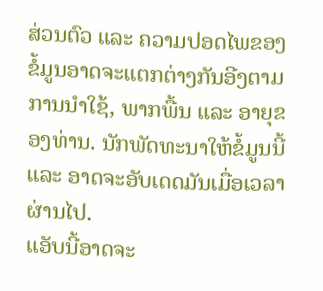ສ່ວນຕົວ ແລະ ຄວາມປອດໄພຂອງຂໍ້ມູນອາດຈະແຕກຕ່າງກັນອີງຕາມການນຳໃຊ້, ພາກພື້ນ ແລະ ອາຍຸຂອງທ່ານ. ນັກພັດທະນາໃຫ້ຂໍ້ມູນນີ້ ແລະ ອາດຈະອັບເດດມັນເມື່ອເວລາຜ່ານໄປ.
ແອັບນີ້ອາດຈະ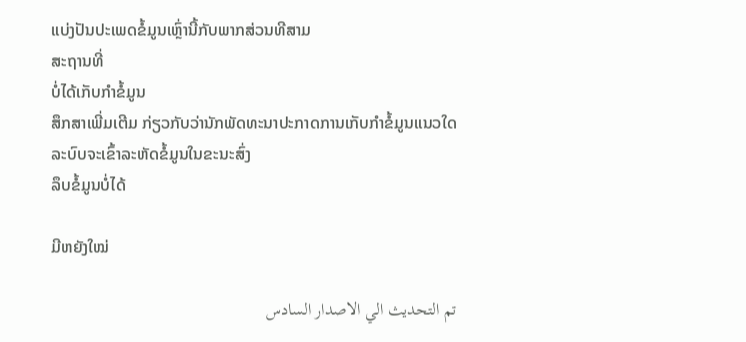ແບ່ງປັນປະເພດຂໍ້ມູນເຫຼົ່ານີ້ກັບພາກສ່ວນທີສາມ
ສະຖານທີ່
ບໍ່ໄດ້ເກັບກຳຂໍ້ມູນ
ສຶກສາເພີ່ມເຕີມ ກ່ຽວກັບວ່ານັກພັດທະນາປະກາດການເກັບກຳຂໍ້ມູນແນວໃດ
ລະບົບຈະເຂົ້າລະຫັດຂໍ້ມູນໃນຂະນະສົ່ງ
ລຶບຂໍ້ມູນບໍ່ໄດ້

ມີຫຍັງໃໝ່

تم التحديث الي الاصدار السادس